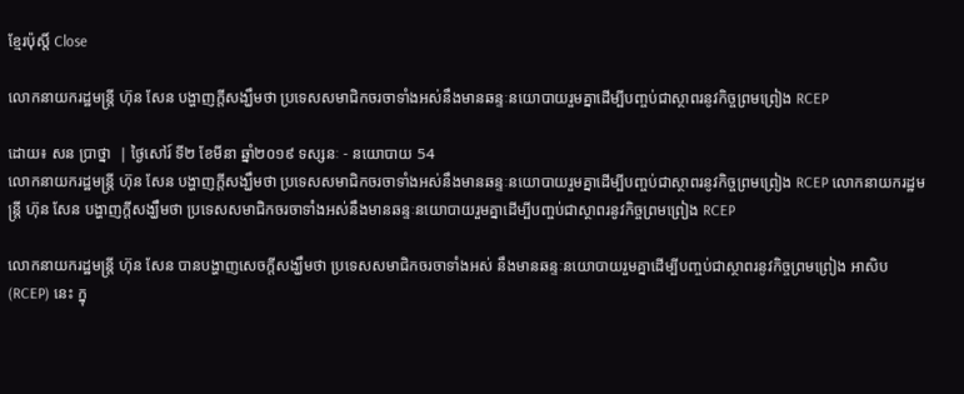ខ្មែរប៉ុស្ដិ៍ Close

លោកនាយករដ្ឋមន្រ្តី ហ៊ុន សែន បង្ហាញក្តីសង្ឃឹមថា ប្រទេសសមាជិកចរចាទាំងអស់នឹងមានឆន្ទៈនយោបាយរួមគ្នាដើម្បីបញ្ចប់ជាស្ថាពរនូវកិច្ចព្រមព្រៀង RCEP

ដោយ៖ សន ប្រាថ្នា  | ថ្ងៃសៅរ៍ ទី២ ខែមីនា ឆ្នាំ២០១៩ ទស្សនៈ - នយោបាយ 54
លោកនាយករដ្ឋមន្រ្តី ហ៊ុន សែន បង្ហាញក្តីសង្ឃឹមថា ប្រទេសសមាជិកចរចាទាំងអស់នឹងមានឆន្ទៈនយោបាយរួមគ្នាដើម្បីបញ្ចប់ជាស្ថាពរនូវកិច្ចព្រមព្រៀង RCEP លោកនាយករដ្ឋមន្រ្តី ហ៊ុន សែន បង្ហាញក្តីសង្ឃឹមថា ប្រទេសសមាជិកចរចាទាំងអស់នឹងមានឆន្ទៈនយោបាយរួមគ្នាដើម្បីបញ្ចប់ជាស្ថាពរនូវកិច្ចព្រមព្រៀង RCEP

លោកនាយករដ្ឋមន្រ្តី ហ៊ុន សែន បានបង្ហាញសេចក្តីសង្ឃឹមថា ប្រទេសសមាជិកចរចាទាំងអស់ នឹងមានឆន្ទៈនយោបាយរួមគ្នាដើម្បីបញ្ចប់ជាស្ថាពរនូវកិច្ចព្រមព្រៀង អាសិប (RCEP) នេះ ក្នុ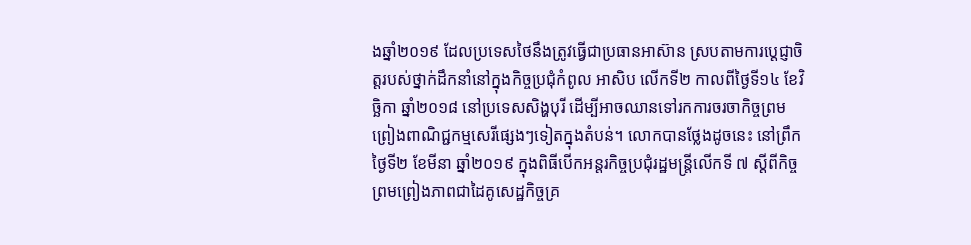ងឆ្នាំ២០១៩ ដែលប្រទេសថៃនឹងត្រូវធ្វើជាប្រធានអាស៊ាន ស្របតាមការប្តេជ្ញាចិត្តរបស់ថ្នាក់ដឹកនាំនៅក្នុងកិច្ចប្រជុំកំពូល អាសិប លើកទី២ កាលពីថ្ងៃទី១៤ ខែវិច្ឆិកា ឆ្នាំ២០១៨ នៅប្រទេសសិង្ហបុរី ដើម្បីអាចឈានទៅរកការចរចាកិច្ចព្រមព្រៀងពាណិជ្ជកម្មសេរីផ្សេងៗទៀតក្នុងតំបន់។ លោកបានថ្លែងដូចនេះ នៅព្រឹកថ្ងៃទី២ ខែមីនា ឆ្នាំ២០១៩ ក្នុងពិធីបើកអន្តរកិច្ចប្រជុំរដ្ឋមន្ត្រីលើកទី ៧ ស្តីពីកិច្ចព្រមព្រៀងភាពជាដៃគូសេដ្ឋកិច្ចគ្រ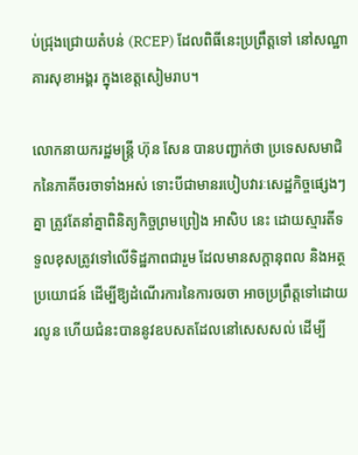ប់ជ្រុងជ្រោយតំបន់ (RCEP) ដែលពិធីនេះប្រព្រឹត្តទៅ នៅសណ្ឋាគារសុខាអង្គរ ក្នុងខេត្តសៀមរាប។

លោកនាយករដ្ឋមន្រ្តី ហ៊ុន សែន បានបញ្ជាក់ថា ប្រទេសសមាជិកនៃភាគីចរចាទាំងអស់ ទោះបីជាមានរបៀបវារៈសេដ្ឋកិច្ចផ្សេងៗគ្នា ត្រូវតែនាំគ្នាពិនិត្យកិច្ចព្រមព្រៀង អាសិប នេះ ដោយស្មារតីទទួលខុសត្រូវទៅលើទិដ្ឋភាពជារួម ដែលមានសក្តានុពល និងអត្ថប្រយោជន៍ ដើម្បីឱ្យដំណើរការនៃការចរចា អាចប្រព្រឹត្តទៅដោយរលូន ហើយជំនះបាននូវឧបសតដែលនៅសេសសល់ ដើម្បី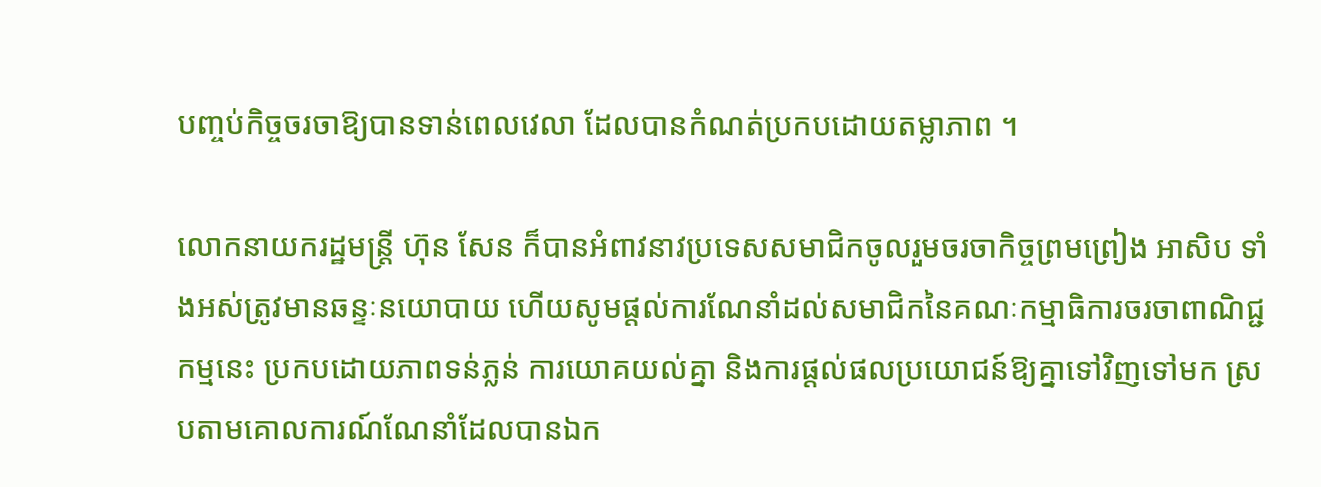បញ្ចប់កិច្ចចរចាឱ្យបានទាន់ពេលវេលា ដែលបានកំណត់ប្រកបដោយតម្លាភាព ។

លោកនាយករដ្ឋមន្រ្តី ហ៊ុន សែន ក៏បានអំពាវនាវប្រទេសសមាជិកចូលរួមចរចាកិច្ចព្រមព្រៀង អាសិប ទាំងអស់ត្រូវមានឆន្ទៈនយោបាយ ហើយសូមផ្តល់ការណែនាំដល់សមាជិកនៃគណៈកម្មាធិការចរចាពាណិជ្ជកម្មនេះ ប្រកបដោយភាពទន់ភ្លន់ ការយោគយល់គ្នា និងការផ្តល់ផលប្រយោជន៍ឱ្យគ្នាទៅវិញទៅមក ស្របតាមគោលការណ៍ណែនាំដែលបានឯក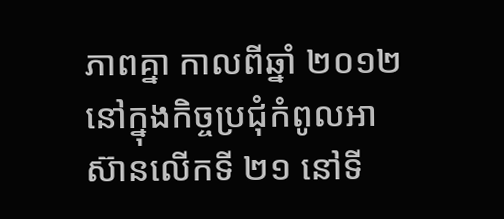ភាពគ្នា កាលពីឆ្នាំ ២០១២នៅក្នុងកិច្ចប្រជុំកំពូលអាស៊ានលើកទី ២១ នៅទី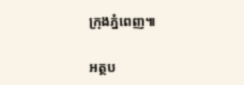ក្រុងភ្នំពេញ៕

អត្ថប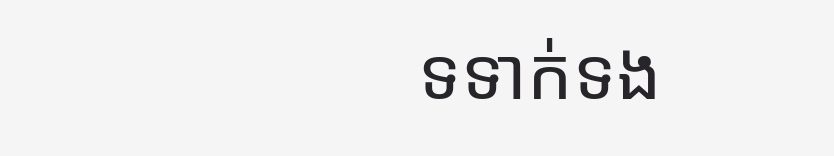ទទាក់ទង